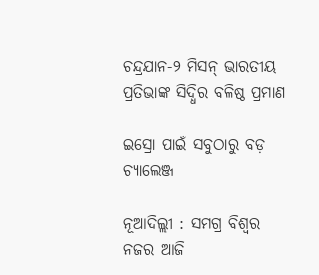ଚନ୍ଦ୍ରଯାନ-୨ ମିସନ୍‌ ଭାରତୀୟ ପ୍ରତିଭାଙ୍କ ସିଦ୍ଧିର ବଳିଷ୍ଠ ପ୍ରମାଣ

ଇସ୍ରୋ ପାଇଁ ସବୁଠାରୁ ବଡ଼ ଚ୍ୟାଲେଞ୍ଜ

ନୂଆଦିଲ୍ଲୀ : ସମଗ୍ର ବିଶ୍ବର ନଜର ଆଜି‌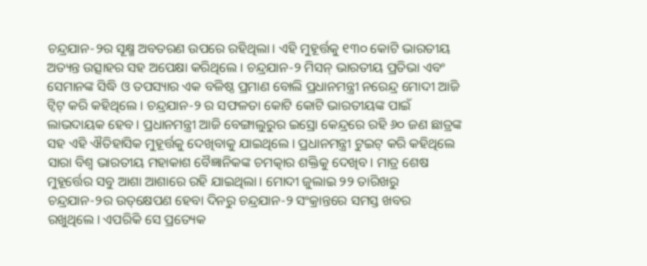ଚନ୍ଦ୍ରଯାନ-୨ର ସୂକ୍ଷ୍ମ ଅବତରଣ ଉପରେ ରହିଥିଲା। ଏହି ମୁହୂର୍ତ୍ତକୁ ୧୩୦ କୋଟି ଭାରତୀୟ ଅତ୍ୟନ୍ତ ଉତ୍ସାହର ସହ ଅପେକ୍ଷା‌ କରିଥିଲେ। ଚନ୍ଦ୍ରଯାନ-୨ ମିସନ୍‌ ଭାରତୀୟ ପ୍ରତିଭା ଏବଂ ସେମାନଙ୍କ ସିଦ୍ଧି ଓ ତପସ୍ୟାର ଏକ ବଳିଷ୍ଠ ପ୍ରମାଣ ବୋଲି ପ୍ରଧାନମନ୍ତ୍ରୀ ନରେନ୍ଦ୍ର ମୋଦୀ ଆଜି ଟ୍ବିଟ୍‌ କରି କହିଥିଲେ। ଚନ୍ଦ୍ରଯାନ-୨ ର ସଫଳତା କୋଟି କୋଟି ଭାରତୀୟଙ୍କ ପାଇଁ ଲାଭଦାୟକ ହେବ। ପ୍ରଧାନମନ୍ତ୍ରୀ ଆଜି ବେଙ୍ଗାଲୁରୁର ଇସ୍ରୋ କେନ୍ଦ୍ରରେ ରହି ୬୦ ଜଣ ଛାତ୍ରଙ୍କ ସହ ଏହି ଐତିହାସିକ ମୁହୂର୍ତ୍ତକୁ ଦେଖିବାକୁ ଯାଇଥିଲେ। ପ୍ରଧାନମନ୍ତ୍ରୀ ଟୁଇଟ୍‌ କରି କହିଥିଲେ ସାରା ବିଶ୍ବ ଭାରତୀୟ ମହାକାଶ ବୈଜ୍ଞାନିକଙ୍କ ଚମତ୍କାର ଶକ୍ତିକୁ ଦେଖିବ। ମାତ୍ର ଶେଷ ମୁହୂର୍ତ୍ତ‌େର ସବୁ ଆଶା ଆଶାରେ ରହି ଯାଇଥିଲା। ‌ମୋଦୀ ଜୁଲାଇ ୨୨ ତାରିଖରୁ ଚନ୍ଦ୍ରଯାନ-୨ର ଉତ୍‌କ୍ଷେପଣ ହେବା ଦିନରୁ ଚନ୍ଦ୍ରଯାନ-୨ ସଂକ୍ରାନ୍ତ‌ରେ ସମସ୍ତ ଖବର ରଖୁଥିଲେ। ଏପରିକି ସେ ପ୍ରତ୍ୟେକ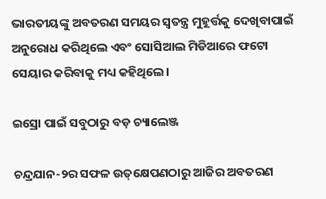ଭାରତୀୟଙ୍କୁ ଅବତରଣ ସମୟର ସ୍ବତନ୍ତ୍ର ମୁହୂର୍ତ୍ତକୁ ଦେଖିବାପାଇଁ ଅନୁରୋଧ କରିଥିଲେ ଏବଂ ସୋସିଆଲ ମିଡିଆରେ ଫଟୋ ସେୟାର କରିବାକୁ ମଧ୍ୟ କହିଥିଲେ।

ଇସ୍ରୋ ପାଇଁ ସବୁଠାରୁ ବଡ଼ ଚ୍ୟାଲେଞ୍ଜ

ଚନ୍ଦ୍ରଯାନ-୨ର ସଫଳ ଉତ୍‌କ୍ଷେପଣଠାରୁ ଆଜିର ଅବତରଣ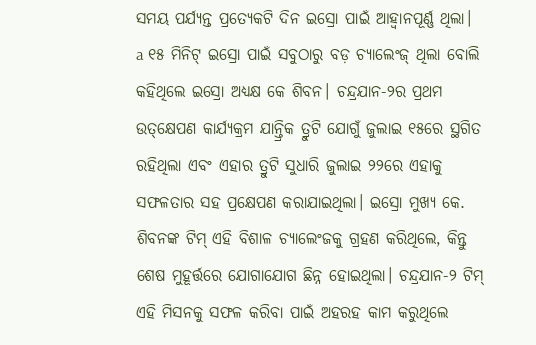ସମୟ ପର୍ଯ୍ୟନ୍ତ ପ୍ରତ୍ୟେକଟି ଦିନ ଇସ୍ରୋ ପାଇଁ ଆହ୍ବାନପୂର୍ଣ୍ଣ ଥିଲା। a ୧୫ ମିନିଟ୍‌ ଇସ୍ରୋ ପାଇଁ ସବୁଠାରୁ ବଡ଼ ଚ୍ୟାଲେଂଜ୍‌ ଥିଲା ବୋଲି କହିଥିଲେ ଇସ୍ରୋ ଅଧ୍ୟକ୍ଷ କେ ଶିବନ। ଚନ୍ଦ୍ରଯାନ-୨ର ପ୍ରଥମ ଉତ୍‌କ୍ଷେପଣ କାର୍ଯ୍ୟକ୍ରମ ଯାନ୍ତ୍ରିକ ତ୍ରୁଟି ଯୋଗୁଁ ଜୁଲାଇ ୧୫ରେ ସ୍ଥଗିତ ରହିଥିଲା ଏବଂ ଏହାର ତ୍ରୁଟି ସୁଧାରି ଜୁଲାଇ ୨୨ରେ ଏହାକୁ ସଫଳତାର ସହ ପ୍ରକ୍ଷେପଣ କରାଯାଇଥିଲା। ଇସ୍ରୋ ମୁଖ୍ୟ କେ. ଶିବନଙ୍କ ଟିମ୍‌ ଏହି ବିଶାଳ ଚ୍ୟାଲେଂଜକୁ ଗ୍ରହଣ କରିଥିଲେ, କିନ୍ତୁ ଶେଷ ମୁହୂର୍ତ୍ତରେ ଯୋଗାଯୋଗ ଛିନ୍ନ ହୋଇଥିଲା। ଚନ୍ଦ୍ରଯାନ-୨ ଟିମ୍‌ ଏହି ମିସନକୁ ସଫଳ କରିବା ପାଇଁ ଅହରହ କାମ କରୁଥିଲେ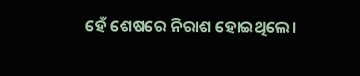ହେଁ ଶେଷରେ ନିରାଶ ହୋଇଥିଲେ।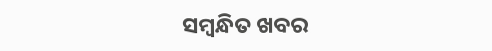ସମ୍ବନ୍ଧିତ ଖବର